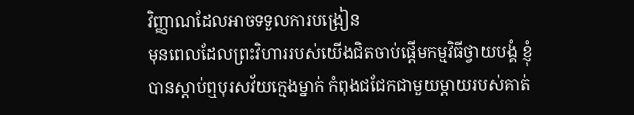វិញ្ញាណដែលអាចទទួលការបង្រៀន
មុនពេលដែលព្រះវិហាររបស់យើងជិតចាប់ផ្តើមកម្មវិធីថ្វាយបង្គំ ខ្ញុំបានស្តាប់ឮបុរសវ័យក្មេងម្នាក់ កំពុងជជែកជាមួយម្តាយរបស់គាត់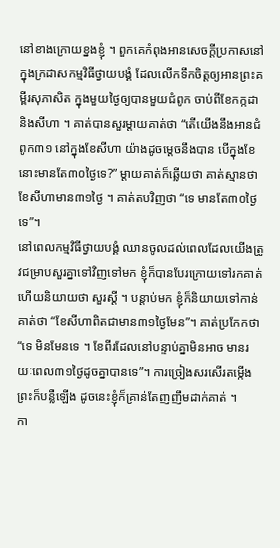នៅខាងក្រោយខ្នងខ្ញុំ ។ ពួកគេកំពុងអានសេចក្តីប្រកាសនៅក្នុងក្រដាសកម្មវិធីថ្វាយបង្គំ ដែលលើកទឹកចិត្តឲ្យអានព្រះគម្ពីរសុភាសិត ក្នុងមួយថ្ងៃឲ្យបានមួយជំពូក ចាប់ពីខែកក្កដា និងសីហា ។ គាត់បានសួរម្តាយគាត់ថា “តើយើងនឹងអានជំពូក៣១ នៅក្នុងខែសីហា យ៉ាងដូចម្តេចនឹងបាន បើក្នុងខែនោះមានតែ៣០ថ្ងៃទេ?” ម្តាយគាត់ក៏ឆ្លើយថា គាត់ស្មានថា ខែសីហាមាន៣១ថ្ងៃ ។ គាត់តបវិញថា “ទេ មានតែ៣០ថ្ងៃទេ”។
នៅពេលកម្មវិធីថ្វាយបង្គំ ឈានចូលដល់ពេលដែលយើងត្រូវជម្រាបសួរគ្នាទៅវិញទៅមក ខ្ញុំក៏បានបែរក្រោយទៅរកគាត់ ហើយនិយាយថា សួរស្តី ។ បន្តាប់មក ខ្ញុំក៏និយាយទៅកាន់គាត់ថា “ខែសីហាពិតជាមាន៣១ថ្ងៃមែន”។ គាត់ប្រកែកថា “ទេ មិនមែនទេ ។ ខែពីរដែលនៅបន្ទាប់គ្នាមិនអាច មានរយៈពេល៣១ថ្ងៃដូចគ្នាបានទេ”។ ការច្រៀងសរសើរតម្កើងព្រះក៏បន្លឺឡើង ដូចនេះខ្ញុំក៏គ្រាន់តែញញឹមដាក់គាត់ ។
កា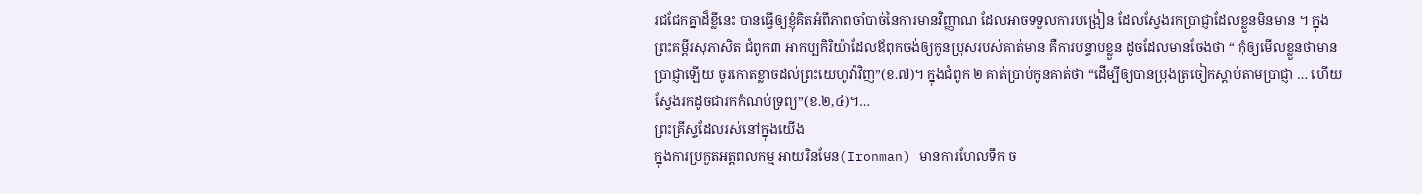រជជែកគ្នាដ៏ខ្លីនេះ បានធ្វើឲ្យខ្ញុំគិតអំពីភាពចាំបាច់នៃការមានវិញ្ញាណ ដែលអាចទទួលការបង្រៀន ដែលស្វែងរកប្រាជ្ញាដែលខ្លួនមិនមាន ។ ក្នុងព្រះគម្ពីរសុភាសិត ជំពូក៣ អាកប្បកិរិយ៉ាដែលឪពុកចង់ឲ្យកូនប្រុសរបស់គាត់មាន គឺការបន្ទាបខ្លួន ដូចដែលមានចែងថា “ កុំឲ្យមើលខ្លួនថាមានប្រាជ្ញាឡើយ ចូរកោតខ្លាចដល់ព្រះយេហូវ៉ាវិញ”(ខ.៧)។ ក្នុងជំពូក ២ គាត់ប្រាប់កូនគាត់ថា “ដើម្បីឲ្យបានប្រុងត្រចៀកស្តាប់តាមប្រាជ្ញា … ហើយស្វែងរកដូចជារកកំណប់ទ្រព្យ”(ខ.២,៤)។…
ព្រះគ្រីស្ទដែលរស់នៅក្នុងយើង
ក្នុងការប្រកួតអត្តពលកម្ម អាយរិនមែន(Ironman) មានការហែលទឹក ច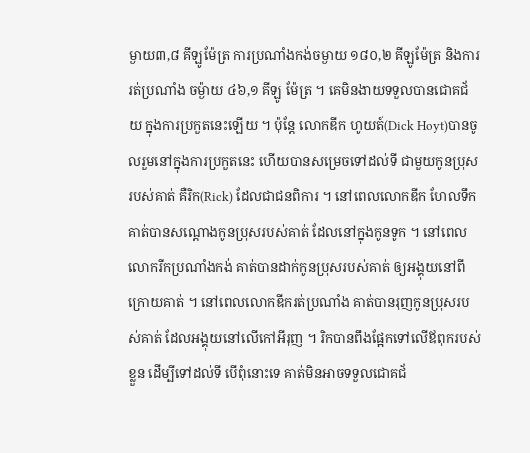ម្ងាយ៣,៨ គីឡូម៉ែត្រ ការប្រណាំងកង់ចម្ងាយ ១៨០,២ គីឡូម៉ែត្រ និងការរត់ប្រណាំង ចម្ង៉ាយ ៤៦,១ គីឡូ ម៉ែត្រ ។ គេមិនងាយទទួលបានជោគជ័យ ក្នុងការប្រកួតនេះឡើយ ។ ប៉ុន្តែ លោកឌីក ហូយត៍(Dick Hoyt)បានចូលរួមនៅក្នុងការប្រកួតនេះ ហើយបានសម្រេចទៅដល់ទី ជាមួយកូនប្រុសរបស់គាត់ គឺរិក(Rick) ដែលជាជនពិការ ។ នៅពេលលោកឌីក ហែលទឹក គាត់បានសណ្តោងកូនប្រុសរបស់គាត់ ដែលនៅក្នុងកូនទូក ។ នៅពេលលោករីកប្រណាំងកង់ គាត់បានដាក់កូនប្រុសរបស់គាត់ ឲ្យអង្គុយនៅពីក្រោយគាត់ ។ នៅពេលលោកឌីករត់ប្រណាំង គាត់បានរុញកូនប្រុសរបស់គាត់ ដែលអង្គុយនៅលើកៅអីរុញ ។ រិកបានពឹងផ្អែកទៅលើឪពុករបស់ខ្លួន ដើម្បីទៅដល់ទី បើពុំនោះទេ គាត់មិនអាចទទួលជោគជ័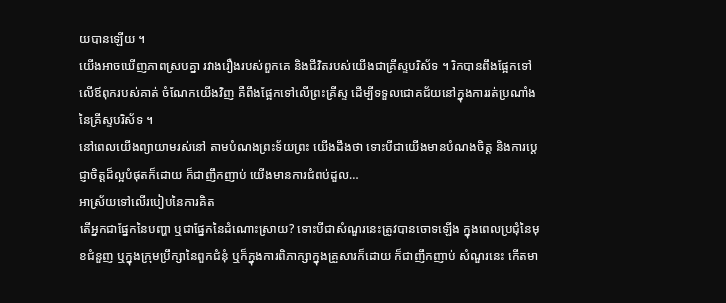យបានឡើយ ។
យើងអាចឃើញភាពស្របគ្នា រវាងរឿងរបស់ពួកគេ និងជីវិតរបស់យើងជាគ្រីស្ទបរិស័ទ ។ រិកបានពឹងផ្អែកទៅលើឪពុករបស់គាត់ ចំណែកយើងវិញ គឺពឹងផ្អែកទៅលើព្រះគ្រីស្ទ ដើម្បីទទួលជោគជ័យនៅក្នុងការរត់ប្រណាំងនៃគ្រីស្ទបរិស័ទ ។
នៅពេលយើងព្យាយាមរស់នៅ តាមបំណងព្រះទ័យព្រះ យើងដឹងថា ទោះបីជាយើងមានបំណងចិត្ត និងការប្តេជ្ញាចិត្តដ៏ល្អបំផុតក៏ដោយ ក៏ជាញឹកញាប់ យើងមានការជំពប់ដួល…
អាស្រ័យទៅលើរបៀបនៃការគិត
តើអ្នកជាផ្នែកនៃបញ្ហា ឬជាផ្នែកនៃដំណោះស្រាយ? ទោះបីជាសំណួរនេះត្រូវបានចោទឡើង ក្នុងពេលប្រជុំនៃមុខជំនួញ ឬក្នុងក្រុមប្រឹក្សានៃពួកជំនុំ ឬក៏ក្នុងការពិភាក្សាក្នុងគ្រួសារក៏ដោយ ក៏ជាញឹកញាប់ សំណួរនេះ កើតមា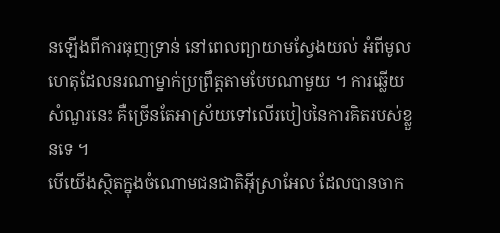នឡើងពីការធុញទ្រាន់ នៅពេលព្យាយាមស្វែងយល់ អំពីមូលហេតុដែលនរណាម្នាក់ប្រព្រឹត្តតាមបែបណាមួយ ។ ការឆ្លើយសំណួរនេះ គឺច្រើនតែអាស្រ័យទៅលើរបៀបនៃការគិតរបស់ខ្លួនទេ ។
បើយើងស្ថិតក្នុងចំណោមជនជាតិអ៊ីស្រាអែល ដែលបានចាក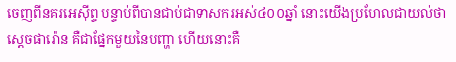ចេញពីនគរអេស៊ីព្ទ បន្ទាប់ពីបានជាប់ជាទាសករអស់៤០០ឆ្នាំ នោះយើងប្រហែលជាយល់ថា ស្តេចផារ៉ោន គឺជាផ្នែកមួយនៃបញ្ហា ហើយនោះគឺ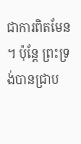ជាការពិតមែន ។ ប៉ុន្តែ ព្រះទ្រង់បានជ្រាប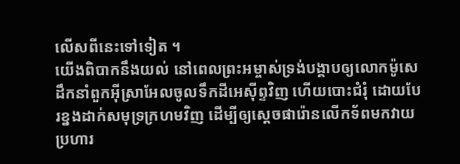លើសពីនេះទៅទៀត ។
យើងពិបាកនឹងយល់ នៅពេលព្រះអម្ចាស់ទ្រង់បង្គាបឲ្យលោកម៉ូសេ ដឹកនាំពួកអ៊ីស្រាអែលចូលទឹកដីអេស៊ីព្ទវិញ ហើយបោះជំរុំ ដោយបែរខ្នងដាក់សមុទ្រក្រហមវិញ ដើម្បីឲ្យស្តេចផារ៉ោនលើកទ័ពមកវាយប្រហារ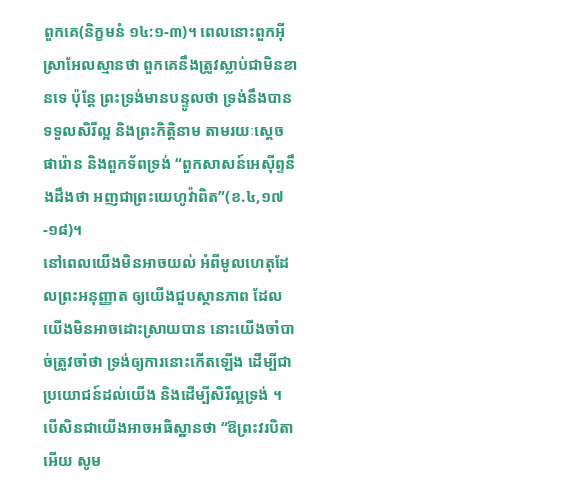ពួកគេ(និក្ខមនំ ១៤:១-៣)។ ពេលនោះពួកអ៊ីស្រាអែលស្មានថា ពួកគេនឹងត្រូវស្លាប់ជាមិនខានទេ ប៉ុន្តែ ព្រះទ្រង់មានបន្ទូលថា ទ្រង់នឹងបានទទួលសិរីល្អ និងព្រះកិត្តិនាម តាមរយៈស្តេចផារ៉ោន និងពួកទ័ពទ្រង់ “ពួកសាសន៍អេស៊ីព្ទនឹងដឹងថា អញជាព្រះយេហូវ៉ាពិត”(ខ.៤,១៧-១៨)។
នៅពេលយើងមិនអាចយល់ អំពីមូលហេតុដែលព្រះអនុញ្ញាត ឲ្យយើងជួបស្ថានភាព ដែលយើងមិនអាចដោះស្រាយបាន នោះយើងចាំបាច់ត្រូវចាំថា ទ្រង់ឲ្យការនោះកើតឡើង ដើម្បីជាប្រយោជន៍ដល់យើង និងដើម្បីសិរីល្អទ្រង់ ។ បើសិនជាយើងអាចអធិស្ឋានថា “ឱព្រះវរបិតាអើយ សូម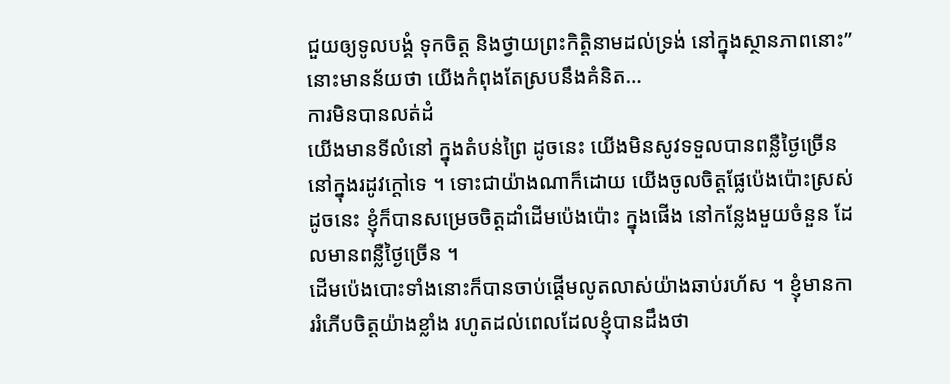ជួយឲ្យទូលបង្គំ ទុកចិត្ត និងថ្វាយព្រះកិត្តិនាមដល់ទ្រង់ នៅក្នុងស្ថានភាពនោះ” នោះមានន័យថា យើងកំពុងតែស្របនឹងគំនិត…
ការមិនបានលត់ដំ
យើងមានទីលំនៅ ក្នុងតំបន់ព្រៃ ដូចនេះ យើងមិនសូវទទួលបានពន្លឺថ្ងៃច្រើន នៅក្នុងរដូវក្តៅទេ ។ ទោះជាយ៉ាងណាក៏ដោយ យើងចូលចិត្តផ្លែប៉េងប៉ោះស្រស់ ដូចនេះ ខ្ញុំក៏បានសម្រេចចិត្តដាំដើមប៉េងប៉ោះ ក្នុងផើង នៅកន្លែងមួយចំនួន ដែលមានពន្លឺថ្ងៃច្រើន ។
ដើមប៉េងបោះទាំងនោះក៏បានចាប់ផើ្តមលូតលាស់យ៉ាងឆាប់រហ័ស ។ ខ្ញុំមានការរំភើបចិត្តយ៉ាងខ្លាំង រហូតដល់ពេលដែលខ្ញុំបានដឹងថា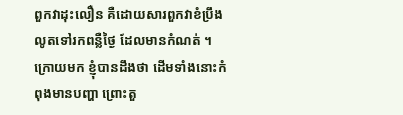ពួកវាដុះលឿន គឺដោយសារពួកវាខំប្រឹងលូតទៅរកពន្លឺថ្ងៃ ដែលមានកំណត់ ។ ក្រោយមក ខ្ញុំបានដឹងថា ដើមទាំងនោះកំពុងមានបញ្ហា ព្រោះតួ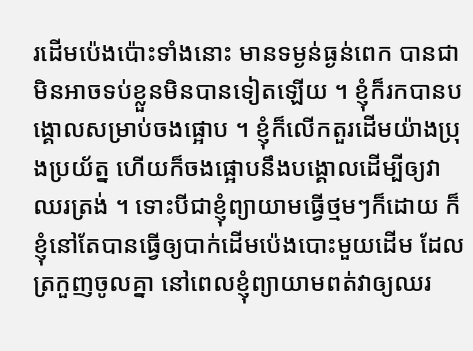រដើមប៉េងប៉ោះទាំងនោះ មានទម្ងន់ធ្ងន់ពេក បានជាមិនអាចទប់ខ្លួនមិនបានទៀតឡើយ ។ ខ្ញុំក៏រកបានបង្គោលសម្រាប់ចងផ្អោប ។ ខ្ញុំក៏លើកតួរដើមយ៉ាងប្រុងប្រយ័ត្ន ហើយក៏ចងផ្អោបនឹងបង្គោលដើម្បីឲ្យវាឈរត្រង់ ។ ទោះបីជាខ្ញុំព្យាយាមធ្វើថ្មមៗក៏ដោយ ក៏ខ្ញុំនៅតែបានធ្វើឲ្យបាក់ដើមប៉េងបោះមួយដើម ដែលត្រកួញចូលគ្នា នៅពេលខ្ញុំព្យាយាមពត់វាឲ្យឈរ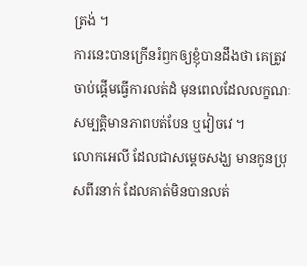ត្រង់ ។
ការនេះបានក្រើនរំឭកឲ្យខ្ញុំបានដឹងថា គេត្រូវចាប់ផ្តើមធ្វើការលត់ដំ មុនពេលដែលលក្ខណៈ សម្បត្តិមានភាពបត់បែន ឬវៀចវេ ។
លោកអេលី ដែលជាសម្តេចសង្ឃ មានកូនប្រុសពីរនាក់ ដែលគាត់មិនបានលត់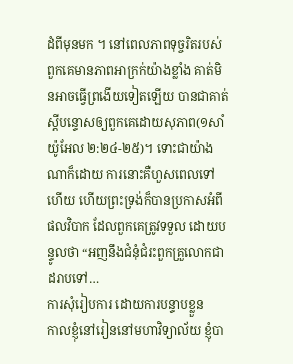ដំពីមុនមក ។ នៅពេលភាពទុច្ចរិតរបស់ពួកគេមានភាពអាក្រក់យ៉ាងខ្លាំង គាត់មិនអាចធ្វើព្រងើយទៀតឡើយ បានជាគាត់ស្តីបន្ទោសឲ្យពួកគេដោយសុភាព(១សាំយ៉ូអែល ២:២៤-២៥)។ ទោះជាយ៉ាងណាក៏ដោយ ការនោះគឺហួសពេលទៅហើយ ហើយព្រះទ្រង់ក៏បានប្រកាសអំពីផលវិបាក ដែលពួកគេត្រូវទទួល ដោយបន្ទូលថា “អញនឹងជំនុំជំរះពួកគ្រួលោកជាដរាបទៅ…
ការសុំរៀបការ ដោយការបន្ទាបខ្លួន
កាលខ្ញុំនៅរៀននៅមហាវិទ្យាល័យ ខ្ញុំបា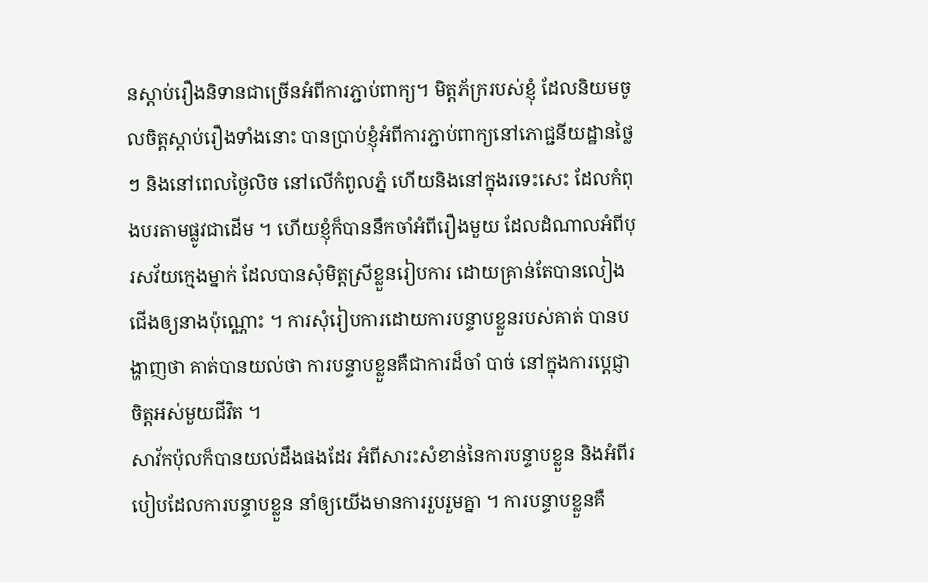នស្តាប់រឿងនិទានជាច្រើនអំពីការភ្ជាប់ពាក្យ។ មិត្តភ័ក្ររបស់ខ្ញុំ ដែលនិយមចូលចិត្តស្តាប់រឿងទាំងនោះ បានប្រាប់ខ្ញុំអំពីការភ្ជាប់ពាក្យនៅភោជ្ជនីយដ្ឋានថ្លៃៗ និងនៅពេលថ្ងៃលិច នៅលើកំពូលភ្នំ ហើយនិងនៅក្នុងរទេះសេះ ដែលកំពុងបរតាមផ្លូវជាដើម ។ ហើយខ្ញុំក៏បាននឹកចាំអំពីរឿងមួយ ដែលដំណាលអំពីបុរសវ័យក្មេងម្នាក់ ដែលបានសុំមិត្តស្រីខ្លួនរៀបការ ដោយគ្រាន់តែបានលៀងជើងឲ្យនាងប៉ុណ្ណោះ ។ ការសុំរៀបការដោយការបន្ទាបខ្លួនរបស់គាត់ បានបង្ហាញថា គាត់បានយល់ថា ការបន្ទាបខ្លួនគឺជាការដ៏ចាំ បាច់ នៅក្នុងការប្តេជ្ញាចិត្តអស់មួយជីវិត ។
សាវ័កប៉ុលក៏បានយល់ដឹងផងដែរ អំពីសារះសំខាន់នៃការបន្ទាបខ្លួន និងអំពីរបៀបដែលការបន្ទាបខ្លួន នាំឲ្យយើងមានការរួបរួមគ្នា ។ ការបន្ទាបខ្លួនគឺ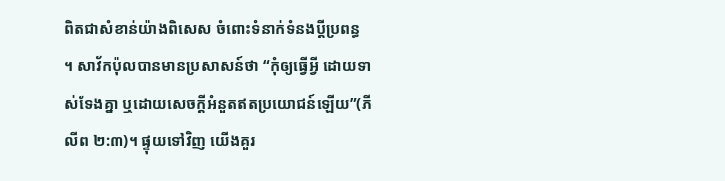ពិតជាសំខាន់យ៉ាងពិសេស ចំពោះទំនាក់ទំនងប្តីប្រពន្ធ ។ សាវ័កប៉ុលបានមានប្រសាសន៍ថា “កុំឲ្យធ្វើអ្វី ដោយទាស់ទែងគ្នា ឬដោយសេចក្តីអំនួតឥតប្រយោជន៍ឡើយ”(ភីលីព ២:៣)។ ផ្ទុយទៅវិញ យើងគួរ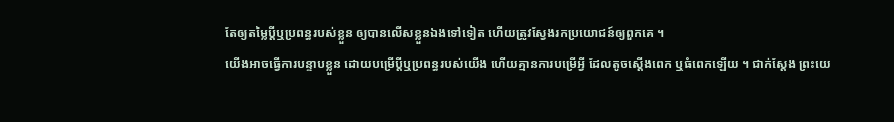តែឲ្យតម្លៃប្តីឬប្រពន្ធរបស់ខ្លួន ឲ្យបានលើសខ្លួនឯងទៅទៀត ហើយត្រូវស្វែងរកប្រយោជន៍ឲ្យពួកគេ ។
យើងអាចធ្វើការបន្ទាបខ្លួន ដោយបម្រើប្តីឬប្រពន្ធរបស់យើង ហើយគ្មានការបម្រើអ្វី ដែលតូចស្តើងពេក ឬធំពេកឡើយ ។ ជាក់ស្តែង ព្រះយេ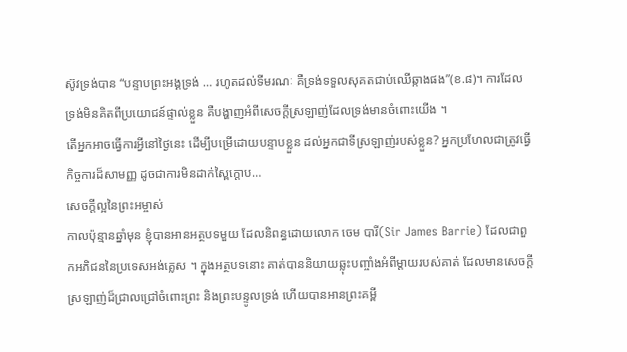ស៊ូវទ្រង់បាន “បន្ទាបព្រះអង្គទ្រង់ … រហូតដល់ទីមរណៈ គឺទ្រង់ទទួលសុគតជាប់ឈើឆ្កាងផង”(ខ.៨)។ ការដែលទ្រង់មិនគិតពីប្រយោជន៍ផ្ទាល់ខ្លួន គឺបង្ហាញអំពីសេចក្តីស្រឡាញ់ដែលទ្រង់មានចំពោះយើង ។
តើអ្នកអាចធ្វើការអ្វីនៅថ្ងៃនេះ ដើម្បីបម្រើដោយបន្ទាបខ្លួន ដល់អ្នកជាទីស្រឡាញ់របស់ខ្លួន? អ្នកប្រហែលជាត្រូវធ្វើកិច្ចការដ៏សាមញ្ញ ដូចជាការមិនដាក់ស្ពៃក្តោប…
សេចក្តីល្អនៃព្រះអម្ចាស់
កាលប៉ុន្មានឆ្នាំមុន ខ្ញុំបានអានអត្ថបទមួយ ដែលនិពន្ធដោយលោក ចេម បារី(Sir James Barrie) ដែលជាពួកអភិជននៃប្រទេសអង់គ្លេស ។ ក្នុងអត្ថបទនោះ គាត់បាននិយាយឆ្លុះបញ្ចាំងអំពីម្តាយរបស់គាត់ ដែលមានសេចក្តីស្រឡាញ់ដ៏ជ្រាលជ្រៅចំពោះព្រះ និងព្រះបន្ទូលទ្រង់ ហើយបានអានព្រះគម្ពី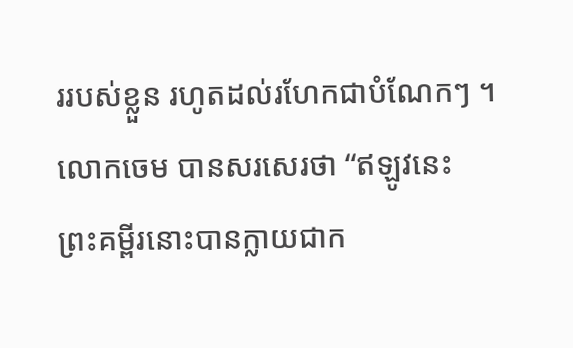ររបស់ខ្លួន រហូតដល់រហែកជាបំណែកៗ ។ លោកចេម បានសរសេរថា “ឥឡូវនេះ ព្រះគម្ពីរនោះបានក្លាយជាក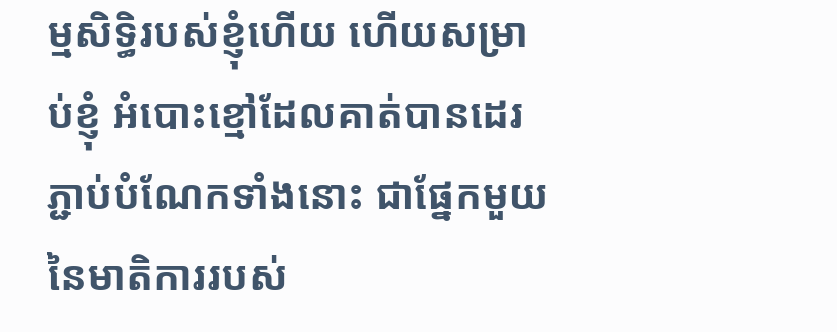ម្មសិទ្ធិរបស់ខ្ញុំហើយ ហើយសម្រាប់ខ្ញុំ អំបោះខ្មៅដែលគាត់បានដេរភ្ជាប់បំណែកទាំងនោះ ជាផ្នែកមួយនៃមាតិការរបស់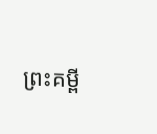ព្រះគម្ពី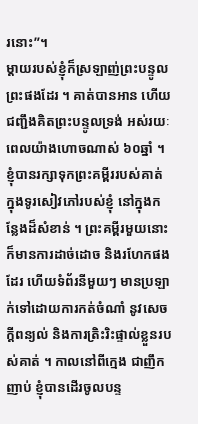រនោះ”។
ម្តាយរបស់ខ្ញុំក៏ស្រឡាញ់ព្រះបន្ទូលព្រះផងដែរ ។ គាត់បានអាន ហើយជញ្ជឹងគិតព្រះបន្ទូលទ្រង់ អស់រយៈពេលយ៉ាងហោចណាស់ ៦០ឆ្នាំ ។ ខ្ញុំបានរក្សាទុកព្រះគម្ពីររបស់គាត់ ក្នុងទូរសៀវភៅរបស់ខ្ញុំ នៅក្នុងកន្លែងដ៏សំខាន់ ។ ព្រះគម្ពីរមួយនោះ ក៏មានការដាច់ដោច និងរហែកផងដែរ ហើយទំព័រនីមួយៗ មានប្រឡាក់ទៅដោយការកត់ចំណាំ នូវសេចក្តីពន្យល់ និងការត្រិះរិះផ្ទាល់ខ្លួនរបស់គាត់ ។ កាលនៅពីក្មេង ជាញឹកញាប់ ខ្ញុំបានដើរចូលបន្ទ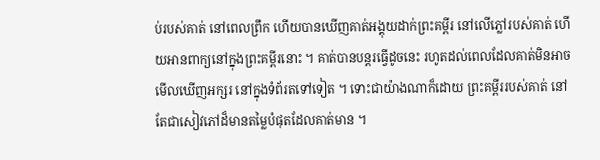ប់របស់គាត់ នៅពេលព្រឹក ហើយបានឃើញគាត់អង្គុយដាក់ព្រះគម្ពីរ នៅលើភ្លៅរបស់គាត់ ហើយអានពាក្យនៅក្នុងព្រះគម្ពីរនោះ ។ គាត់បានបន្តរធ្វើដូចនេះ រហូតដល់ពេលដែលគាត់មិនអាចមើលឃើញអក្សរ នៅក្នុងទំព័រតទៅទៀត ។ ទោះជាយ៉ាងណាក៏ដោយ ព្រះគម្ពីររបស់គាត់ នៅតែជាសៀវភៅដ៏មានតម្លៃបំផុតដែលគាត់មាន ។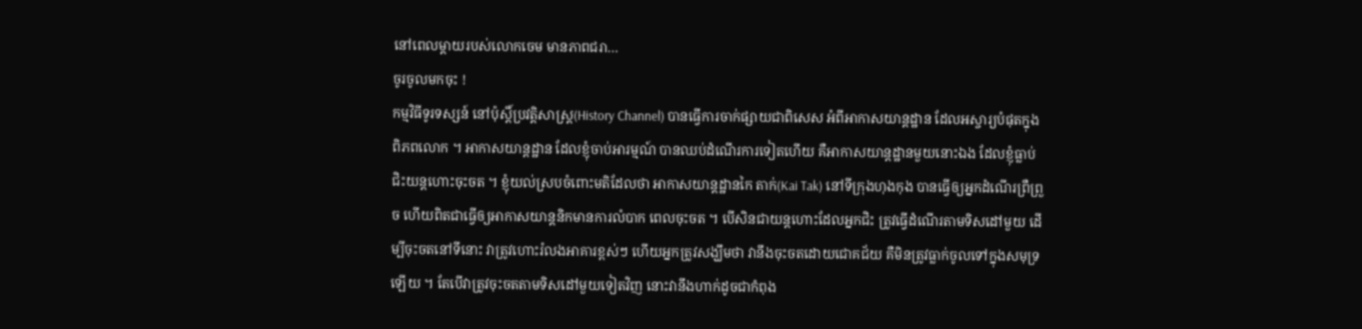នៅពេលម្តាយរបស់លោកចេម មានភាពជរា…
ចូរចូលមកចុះ !
កម្មវិធីទូរទស្សន៍ នៅប៉ុស្តិ៍ប្រវត្តិសាស្រ្ត(History Channel) បានធ្វើការចាក់ផ្សាយជាពិសេស អំពីអាកាសយាន្តដ្ឋាន ដែលអស្ចារ្យបំផុតក្នុងពិភពលោក ។ អាកាសយាន្តដ្ឋាន ដែលខ្ញុំចាប់អារម្មណ៍ បានឈប់ដំណើរការទៀតហើយ គឺអាកាសយាន្តដ្ឋានមួយនោះឯង ដែលខ្ញុំធ្លាប់ជិះយន្តហោះចុះចត ។ ខ្ញុំយល់ស្របចំពោះមតិដែលថា អាកាសយាន្តដ្ឋានកៃ តាក់(Kai Tak) នៅទីក្រុងហុងកុង បានធ្វើឲ្យអ្នកដំណើរព្រឺព្រួច ហើយពិតជាធ្វើឲ្យអាកាសយាន្តនិកមានការលំបាក ពេលចុះចត ។ បើសិនជាយន្តហោះដែលអ្នកជិះ ត្រូវធ្វើដំណើរតាមទិសដៅមួយ ដើម្បីចុះចតនៅទីនោះ វាត្រូវហោះរំលងអាគារខ្ពស់ៗ ហើយអ្នកត្រូវសង្ឃឹមថា វានឹងចុះចតដោយជោគជ័យ គឺមិនត្រូវធ្លាក់ចូលទៅក្នុងសមុទ្រឡើយ ។ តែបើវាត្រូវចុះចតតាមទិសដៅមួយទៀតវិញ នោះវានឹងហាក់ដូចជាកំពុង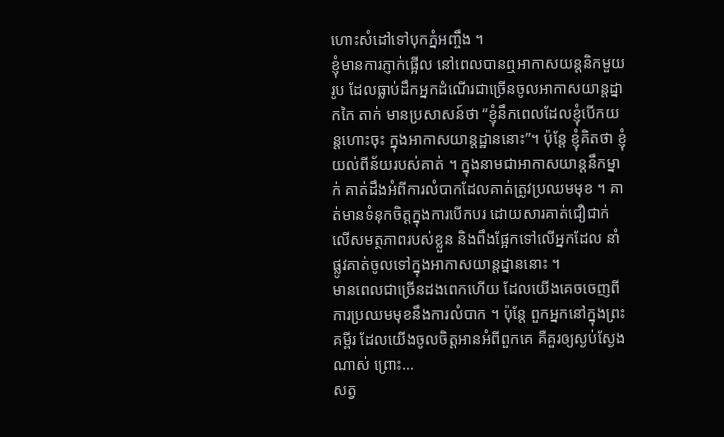ហោះសំដៅទៅបុកភ្នំអញ្ចឹង ។
ខ្ញុំមានការភ្ញាក់ផ្អើល នៅពេលបានឮអាកាសយន្តនិកមួយរូប ដែលធ្លាប់ដឹកអ្នកដំណើរជាច្រើនចូលអាកាសយាន្តដ្នាកកៃ តាក់ មានប្រសាសន៍ថា “ខ្ញុំនឹកពេលដែលខ្ញុំបើកយន្តហោះចុះ ក្នុងអាកាសយាន្តដ្ឋាននោះ”។ ប៉ុន្តែ ខ្ញុំគិតថា ខ្ញុំយល់ពីន័យរបស់គាត់ ។ ក្នុងនាមជាអាកាសយាន្តនឹកម្នាក់ គាត់ដឹងអំពីការលំបាកដែលគាត់ត្រូវប្រឈមមុខ ។ គាត់មានទំនុកចិត្តក្នុងការបើកបរ ដោយសារគាត់ជឿជាក់លើសមត្ថភាពរបស់ខ្លួន និងពឹងផ្អែកទៅលើអ្នកដែល នាំផ្លូវគាត់ចូលទៅក្នុងអាកាសយាន្តដ្នាននោះ ។
មានពេលជាច្រើនដងពេកហើយ ដែលយើងគេចចេញពីការប្រឈមមុខនឹងការលំបាក ។ ប៉ុន្តែ ពួកអ្នកនៅក្នុងព្រះគម្ពីរ ដែលយើងចូលចិត្តអានអំពីពួកគេ គឺគួរឲ្យស្ងប់ស្ងែងណាស់ ព្រោះ…
សត្វ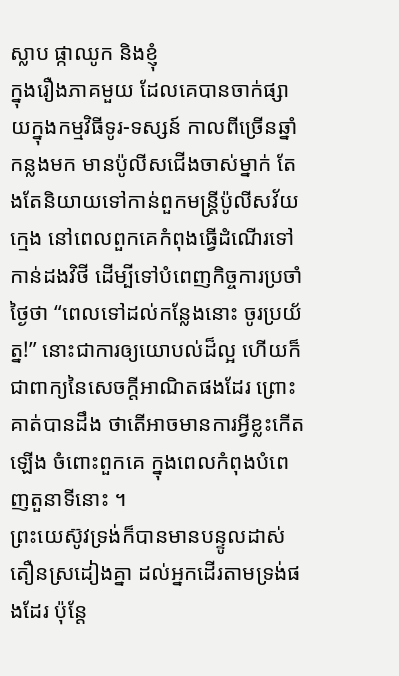ស្លាប ផ្កាឈូក និងខ្ញុំ
ក្នុងរឿងភាគមួយ ដែលគេបានចាក់ផ្សាយក្នុងកម្មវិធីទូរ-ទស្សន៍ កាលពីច្រើនឆ្នាំកន្លងមក មានប៉ូលីសជើងចាស់ម្នាក់ តែងតែនិយាយទៅកាន់ពួកមន្ត្រីប៉ូលីសវ័យក្មេង នៅពេលពួកគេកំពុងធ្វើដំណើរទៅកាន់ដងវិថី ដើម្បីទៅបំពេញកិច្ចការប្រចាំថ្ងៃថា “ពេលទៅដល់កន្លែងនោះ ចូរប្រយ័ត្ន!” នោះជាការឲ្យយោបល់ដ៏ល្អ ហើយក៏ជាពាក្យនៃសេចក្តីអាណិតផងដែរ ព្រោះគាត់បានដឹង ថាតើអាចមានការអ្វីខ្លះកើតឡើង ចំពោះពួកគេ ក្នុងពេលកំពុងបំពេញតួនាទីនោះ ។
ព្រះយេស៊ូវទ្រង់ក៏បានមានបន្ទូលដាស់តឿនស្រដៀងគ្នា ដល់អ្នកដើរតាមទ្រង់ផងដែរ ប៉ុន្តែ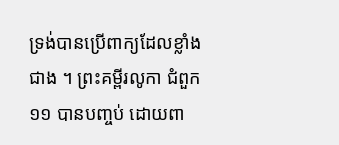ទ្រង់បានប្រើពាក្យដែលខ្លាំងជាង ។ ព្រះគម្ពីរលូកា ជំពួក ១១ បានបញ្ចប់ ដោយពា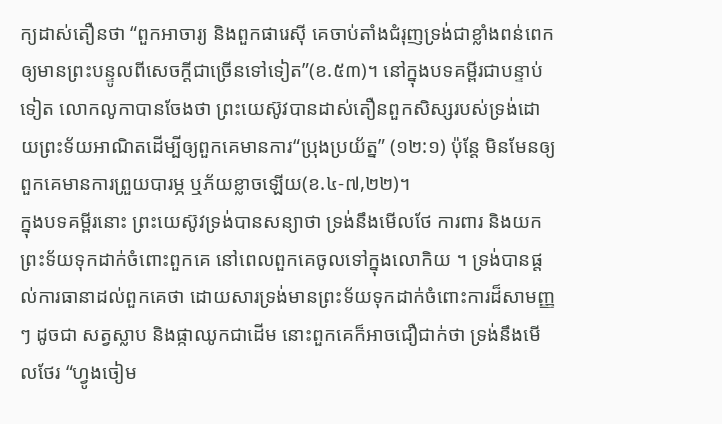ក្យដាស់តឿនថា “ពួកអាចារ្យ និងពួកផារេស៊ី គេចាប់តាំងជំរុញទ្រង់ជាខ្លាំងពន់ពេក ឲ្យមានព្រះបន្ទូលពីសេចក្តីជាច្រើនទៅទៀត”(ខ.៥៣)។ នៅក្នុងបទគម្ពីរជាបន្ទាប់ទៀត លោកលូកាបានចែងថា ព្រះយេស៊ូវបានដាស់តឿនពួកសិស្សរបស់ទ្រង់ដោយព្រះទ័យអាណិតដើម្បីឲ្យពួកគេមានការ“ប្រុងប្រយ័ត្ន” (១២:១) ប៉ុន្តែ មិនមែនឲ្យពួកគេមានការព្រួយបារម្ភ ឬភ័យខ្លាចឡើយ(ខ.៤-៧,២២)។
ក្នុងបទគម្ពីរនោះ ព្រះយេស៊ូវទ្រង់បានសន្យាថា ទ្រង់នឹងមើលថែ ការពារ និងយកព្រះទ័យទុកដាក់ចំពោះពួកគេ នៅពេលពួកគេចូលទៅក្នុងលោកិយ ។ ទ្រង់បានផ្តល់ការធានាដល់ពួកគេថា ដោយសារទ្រង់មានព្រះទ័យទុកដាក់ចំពោះការដ៏សាមញ្ញៗ ដូចជា សត្វស្លាប និងផ្កាឈូកជាដើម នោះពួកគេក៏អាចជឿជាក់ថា ទ្រង់នឹងមើលថែរ “ហ្វូងចៀម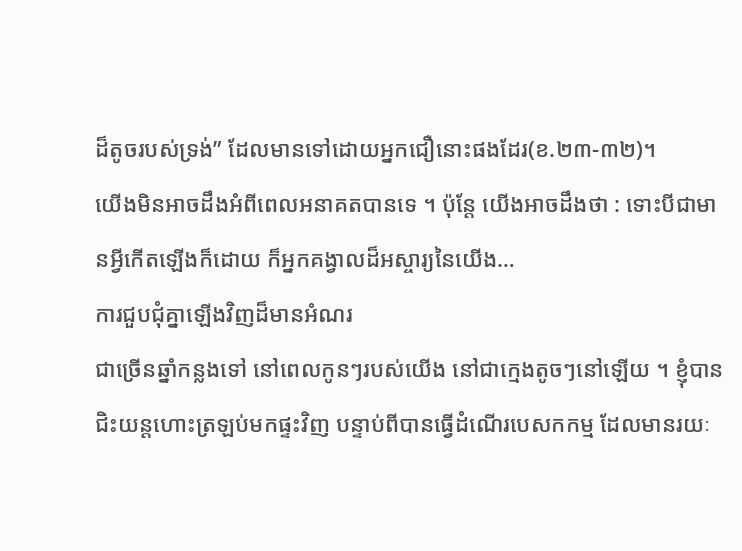ដ៏តូចរបស់ទ្រង់” ដែលមានទៅដោយអ្នកជឿនោះផងដែរ(ខ.២៣-៣២)។
យើងមិនអាចដឹងអំពីពេលអនាគតបានទេ ។ ប៉ុន្តែ យើងអាចដឹងថា : ទោះបីជាមានអ្វីកើតឡើងក៏ដោយ ក៏អ្នកគង្វាលដ៏អស្ចារ្យនៃយើង…
ការជួបជុំគ្នាឡើងវិញដ៏មានអំណរ
ជាច្រើនឆ្នាំកន្លងទៅ នៅពេលកូនៗរបស់យើង នៅជាក្មេងតូចៗនៅឡើយ ។ ខ្ញុំបានជិះយន្តហោះត្រឡប់មកផ្ទះវិញ បន្ទាប់ពីបានធ្វើដំណើរបេសកកម្ម ដែលមានរយៈ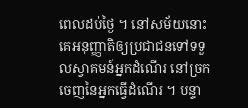ពេលដប់ថ្ងៃ ។ នៅសម័យនោះ គេអនុញ្ញាតិឲ្យប្រជាជនទៅទទួលស្វាគមន៍អ្នកដំណើរ នៅច្រកចេញនៃអ្នកធ្វើដំណើរ ។ បន្ទា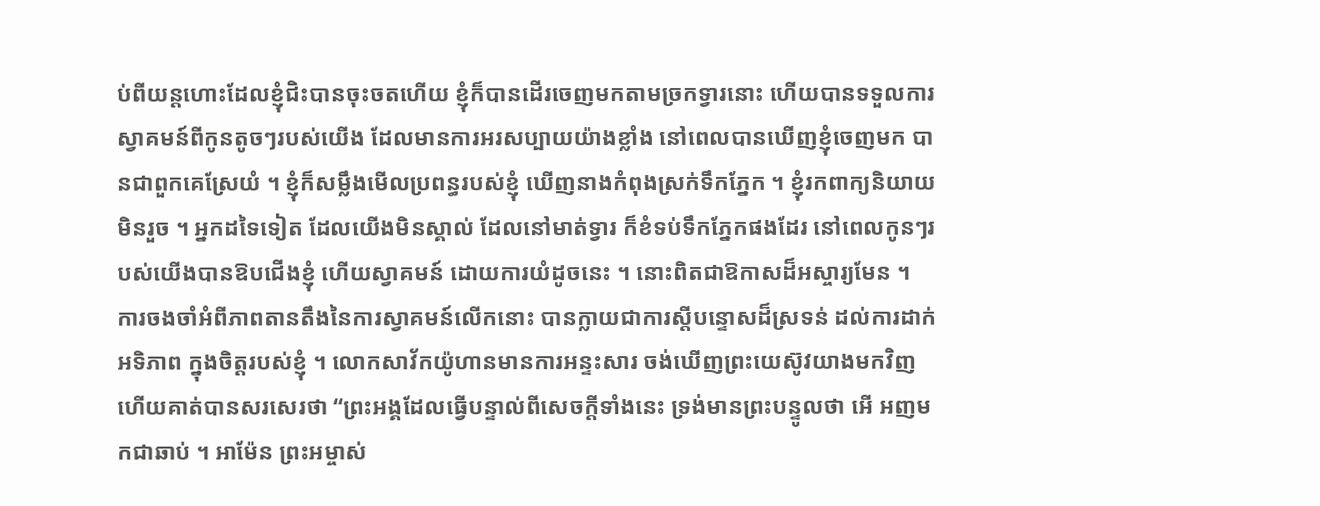ប់ពីយន្តហោះដែលខ្ញុំជិះបានចុះចតហើយ ខ្ញុំក៏បានដើរចេញមកតាមច្រកទ្វារនោះ ហើយបានទទួលការស្វាគមន៍ពីកូនតូចៗរបស់យើង ដែលមានការអរសប្បាយយ៉ាងខ្លាំង នៅពេលបានឃើញខ្ញុំចេញមក បានជាពួកគេស្រែយំ ។ ខ្ញុំក៏សម្លឹងមើលប្រពន្ធរបស់ខ្ញុំ ឃើញនាងកំពុងស្រក់ទឹកភ្នែក ។ ខ្ញុំរកពាក្យនិយាយមិនរួច ។ អ្នកដទៃទៀត ដែលយើងមិនស្គាល់ ដែលនៅមាត់ទ្វារ ក៏ខំទប់ទឹកភ្នែកផងដែរ នៅពេលកូនៗរបស់យើងបានឱបជើងខ្ញុំ ហើយស្វាគមន៍ ដោយការយំដូចនេះ ។ នោះពិតជាឱកាសដ៏អស្ចារ្យមែន ។
ការចងចាំអំពីភាពតានតឹងនៃការស្វាគមន៍លើកនោះ បានក្លាយជាការស្តីបន្ទោសដ៏ស្រទន់ ដល់ការដាក់អទិភាព ក្នុងចិត្តរបស់ខ្ញុំ ។ លោកសាវ័កយ៉ូហានមានការអន្ទះសារ ចង់ឃើញព្រះយេស៊ូវយាងមកវិញ ហើយគាត់បានសរសេរថា “ព្រះអង្គដែលធ្វើបន្ទាល់ពីសេចក្តីទាំងនេះ ទ្រង់មានព្រះបន្ទូលថា អើ អញមកជាឆាប់ ។ អាម៉ែន ព្រះអម្ចាស់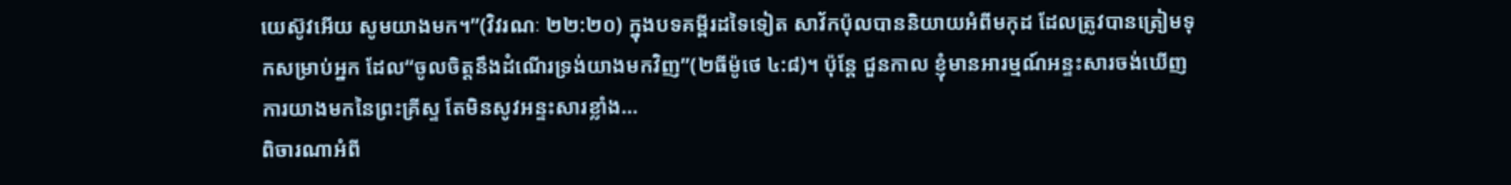យេស៊ូវអើយ សូមយាងមក។”(វិវរណៈ ២២:២០) ក្នុងបទគម្ពីរដទៃទៀត សាវ័កប៉ុលបាននិយាយអំពីមកុដ ដែលត្រូវបានត្រៀមទុកសម្រាប់អ្នក ដែល“ចូលចិត្តនឹងដំណើរទ្រង់យាងមកវិញ”(២ធីម៉ូថេ ៤:៨)។ ប៉ុន្តែ ជួនកាល ខ្ញុំមានអារម្មណ៍អន្ទះសារចង់ឃើញការយាងមកនៃព្រះគ្រីស្ទ តែមិនសូវអន្ទះសារខ្លាំង…
ពិចារណាអំពី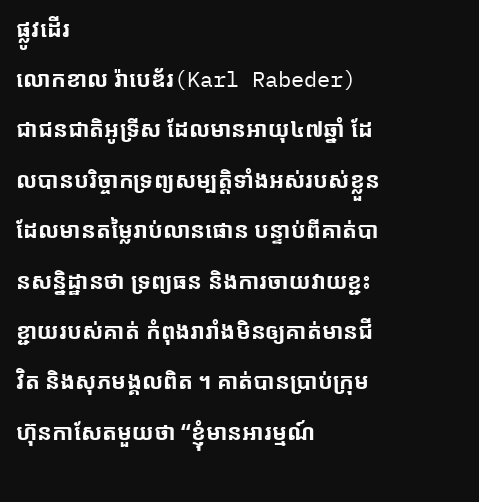ផ្លូវដើរ
លោកខាល រ៉ាបេឌ័រ(Karl Rabeder) ជាជនជាតិអូទ្រីស ដែលមានអាយុ៤៧ឆ្នាំ ដែលបានបរិច្ចាកទ្រព្យសម្បត្តិទាំងអស់របស់ខ្លួន ដែលមានតម្លៃរាប់លានផោន បន្ទាប់ពីគាត់បានសន្និដ្ឋានថា ទ្រព្យធន និងការចាយវាយខ្ជះខ្ជាយរបស់គាត់ កំពុងរារាំងមិនឲ្យគាត់មានជីវិត និងសុភមង្គលពិត ។ គាត់បានប្រាប់ក្រុមហ៊ុនកាសែតមួយថា “ខ្ញុំមានអារម្មណ៍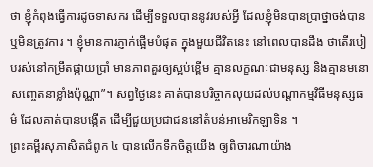ថា ខ្ញុំកំពុងធ្វើការដូចទាសករ ដើម្បីទទួលបាននូវរបស់អ្វី ដែលខ្ញុំមិនបានប្រាថ្នាចង់បាន ឬមិនត្រូវការ ។ ខ្ញុំមានការភ្ញាក់ផ្អើមបំផុត ក្នុងមួយជីវិតនេះ នៅពេលបានដឹង ថាតើរបៀបរស់នៅកម្រឹតផ្កាយប្រាំ មានភាពគួរឲ្យស្អប់ខ្ពើម គ្មានលក្ខណៈជាមនុស្ស និងគ្មានមនោសញ្ចេតនាខ្លាំងប៉ុណ្ណា”។ សព្វថ្ងៃនេះ គាត់បានបរិច្ចាកលុយដល់បណ្តាកម្មវិធីមនុស្សធម៌ ដែលគាត់បានបង្កើត ដើម្បីជួយប្រជាជននៅតំបន់អាមេរិកឡាទិន ។
ព្រះគម្ពីរសុភាសិតជំពូក ៤ បានលើកទឹកចិត្តយើង ឲ្យពិចារណាយ៉ាង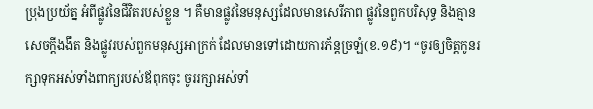ប្រុងប្រយ័ត្ន អំពីផ្លូវនៃជីវិតរបស់ខ្លួន ។ គឺមានផ្លូវនៃមនុស្សដែលមានសេរីភាព ផ្លូវនៃពួកបរិសុទ្ធ និងគ្មានសេចក្តីងងឹត និងផ្លូវរបស់ពួកមនុស្សអាក្រក់ ដែលមានទៅដោយការភ័ន្តច្រឡំ(ខ.១៩)។ “ចូរឲ្យចិត្តកូនរក្សាទុកអស់ទាំងពាក្យរបស់ឪពុកចុះ ចូររក្សាអស់ទាំ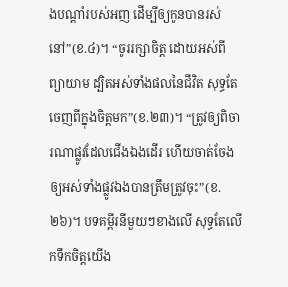ងបណ្តាំរបស់អញ ដើម្បីឲ្យកូនបានរស់នៅ”(ខ.៤)។ “ចូររក្សាចិត្ត ដោយអស់ពីព្យាយាម ដ្បិតអស់ទាំងផលនៃជីវិត សុទ្ធតែចេញពីក្នុងចិត្តមក”(ខ.២៣)។ “ត្រូវឲ្យពិចារណាផ្លូវដែលជើងឯងដើរ ហើយចាត់ចែងឲ្យអស់ទាំងផ្លូវឯងបានត្រឹមត្រូវចុះ”(ខ.២៦)។ បទគម្ពីរនីមួយៗខាងលើ សុទ្ធតែលើកទឹកចិត្តយើង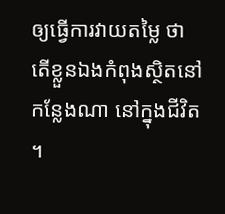ឲ្យធ្វើការវាយតម្លៃ ថាតើខ្លួនឯងកំពុងស្ថិតនៅកន្លែងណា នៅក្នុងជីវិត ។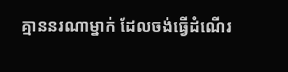គ្មាននរណាម្នាក់ ដែលចង់ធ្វើដំណើរ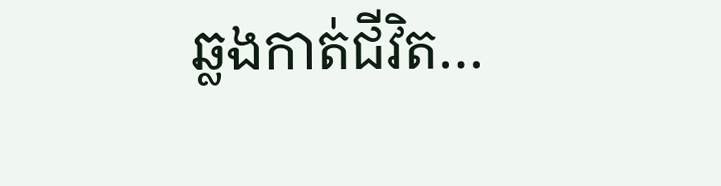ឆ្លងកាត់ជីវិត…